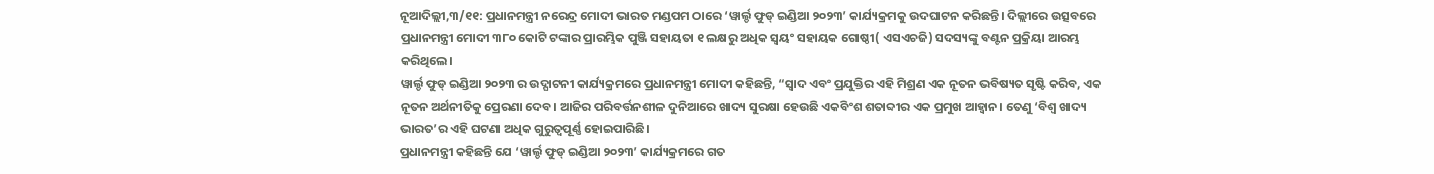ନୂଆଦିଲ୍ଲୀ,୩/୧୧: ପ୍ରଧାନମନ୍ତ୍ରୀ ନରେନ୍ଦ୍ର ମୋଦୀ ଭାରତ ମଣ୍ଡପମ ଠାରେ ‘ୱାର୍ଲ୍ଡ ଫୁଡ୍ ଇଣ୍ଡିଆ ୨୦୨୩’ କାର୍ଯ୍ୟକ୍ରମକୁ ଉଦଘାଟନ କରିଛନ୍ତି। ଦିଲ୍ଲୀରେ ଉତ୍ସବରେ ପ୍ରଧାନମନ୍ତ୍ରୀ ମୋଦୀ ୩୮୦ କୋଟି ଟଙ୍କାର ପ୍ରାରମ୍ଭିକ ପୁଞ୍ଜି ସହାୟତା ୧ ଲକ୍ଷରୁ ଅଧିକ ସ୍ୱୟଂ ସହାୟକ ଗୋଷ୍ଠୀ( ଏସଏଚଜି) ସଦସ୍ୟଙ୍କୁ ବଣ୍ଟନ ପ୍ରକ୍ରିୟା ଆରମ୍ଭ କରିଥିଲେ।
ୱାର୍ଲ୍ଡ ଫୁଡ୍ ଇଣ୍ଡିଆ ୨୦୨୩ ର ଉଦ୍ଘାଟନୀ କାର୍ଯ୍ୟକ୍ରମରେ ପ୍ରଧାନମନ୍ତ୍ରୀ ମୋଦୀ କହିଛନ୍ତି, “ସ୍ୱାଦ ଏବଂ ପ୍ରଯୁକ୍ତିର ଏହି ମିଶ୍ରଣ ଏକ ନୂତନ ଭବିଷ୍ୟତ ସୃଷ୍ଟି କରିବ, ଏକ ନୂତନ ଅର୍ଥନୀତିକୁ ପ୍ରେରଣା ଦେବ। ଆଜିର ପରିବର୍ତ୍ତନଶୀଳ ଦୁନିଆରେ ଖାଦ୍ୟ ସୁରକ୍ଷା ହେଉଛି ଏକବିଂଶ ଶତାବ୍ଦୀର ଏକ ପ୍ରମୁଖ ଆହ୍ୱାନ। ତେଣୁ ‘ବିଶ୍ୱ ଖାଦ୍ୟ ଭାରତ’ର ଏହି ଘଟଣା ଅଧିକ ଗୁରୁତ୍ୱପୂର୍ଣ୍ଣ ହୋଇପାରିଛି।
ପ୍ରଧାନମନ୍ତ୍ରୀ କହିଛନ୍ତି ଯେ ‘ୱାର୍ଲ୍ଡ ଫୁଡ୍ ଇଣ୍ଡିଆ ୨୦୨୩’ କାର୍ଯ୍ୟକ୍ରମରେ ଗତ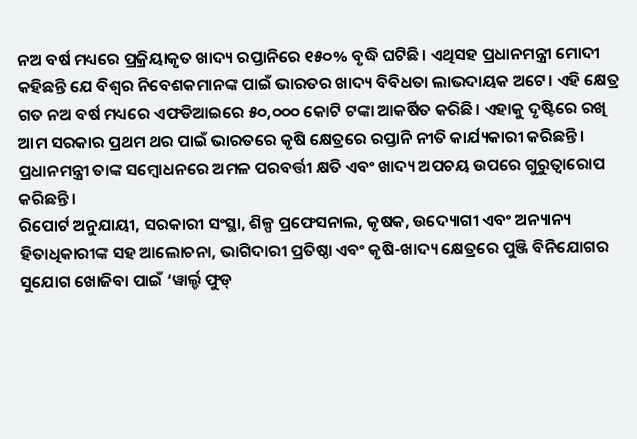ନଅ ବର୍ଷ ମଧ୍ୟରେ ପ୍ରକ୍ରିୟାକୃତ ଖାଦ୍ୟ ରପ୍ତାନିରେ ୧୫୦% ବୃଦ୍ଧି ଘଟିଛି। ଏଥିସହ ପ୍ରଧାନମନ୍ତ୍ରୀ ମୋଦୀ କହିଛନ୍ତି ଯେ ବିଶ୍ୱର ନିବେଶକମାନଙ୍କ ପାଇଁ ଭାରତର ଖାଦ୍ୟ ବିବିଧତା ଲାଭଦାୟକ ଅଟେ। ଏହି କ୍ଷେତ୍ର ଗତ ନଅ ବର୍ଷ ମଧ୍ୟରେ ଏଫଡିଆଇରେ ୫୦,୦୦୦ କୋଟି ଟଙ୍କା ଆକର୍ଷିତ କରିଛି। ଏହାକୁ ଦୃଷ୍ଟିରେ ରଖି ଆମ ସରକାର ପ୍ରଥମ ଥର ପାଇଁ ଭାରତରେ କୃଷି କ୍ଷେତ୍ରରେ ରପ୍ତାନି ନୀତି କାର୍ଯ୍ୟକାରୀ କରିଛନ୍ତି। ପ୍ରଧାନମନ୍ତ୍ରୀ ତାଙ୍କ ସମ୍ବୋଧନରେ ଅମଳ ପରବର୍ତ୍ତୀ କ୍ଷତି ଏବଂ ଖାଦ୍ୟ ଅପଚୟ ଉପରେ ଗୁରୁତ୍ୱାରୋପ କରିଛନ୍ତି।
ରିପୋର୍ଟ ଅନୁଯାୟୀ, ସରକାରୀ ସଂସ୍ଥା, ଶିଳ୍ପ ପ୍ରଫେସନାଲ, କୃଷକ, ଉଦ୍ୟୋଗୀ ଏବଂ ଅନ୍ୟାନ୍ୟ ହିତାଧିକାରୀଙ୍କ ସହ ଆଲୋଚନା, ଭାଗିଦାରୀ ପ୍ରତିଷ୍ଠା ଏବଂ କୃଷି-ଖାଦ୍ୟ କ୍ଷେତ୍ରରେ ପୁଞ୍ଜି ବିନିଯୋଗର ସୁଯୋଗ ଖୋଜିବା ପାଇଁ ‘ୱାର୍ଲ୍ଡ ଫୁଡ୍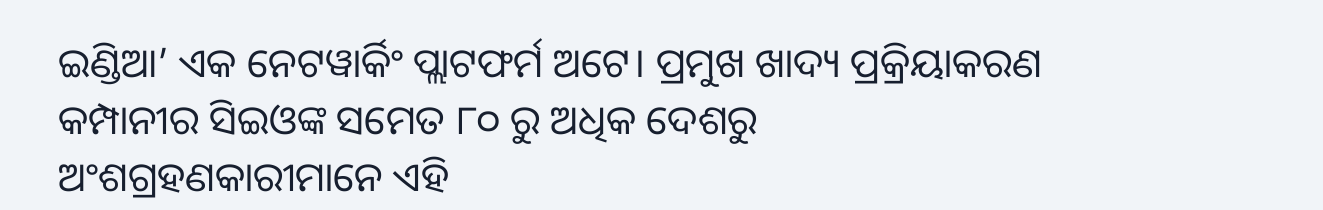ଇଣ୍ଡିଆ’ ଏକ ନେଟୱାର୍କିଂ ପ୍ଲାଟଫର୍ମ ଅଟେ। ପ୍ରମୁଖ ଖାଦ୍ୟ ପ୍ରକ୍ରିୟାକରଣ କମ୍ପାନୀର ସିଇଓଙ୍କ ସମେତ ୮୦ ରୁ ଅଧିକ ଦେଶରୁ ଅଂଶଗ୍ରହଣକାରୀମାନେ ଏହି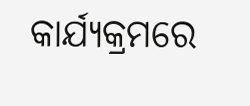କାର୍ଯ୍ୟକ୍ରମରେ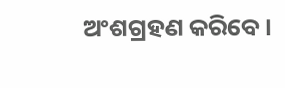ଅଂଶଗ୍ରହଣ କରିବେ।